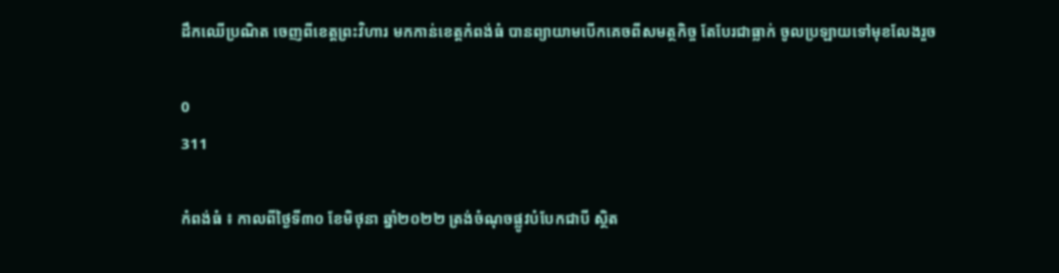ដឹកឈើប្រណិត ចេញពីខេត្តព្រះវិហារ មកកាន់ខេត្តកំពង់ធំ បានព្យាយាមបើកគេចពីសមត្ថកិច្ច តែបែរជាធ្លាក់ ចូលប្រឡាយទៅមុខលែងរួច

0
311

កំពង់ធំ ៖ កាលពីថ្ងៃទី៣០ ខែមិថុនា ឆ្នាំ២០២២ ត្រង់ចំណុចផ្លូវបំបែកជាបី ស្ថិត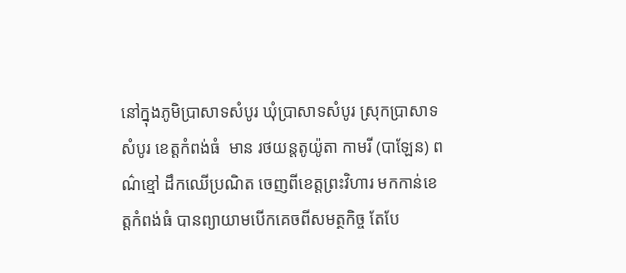នៅក្នុងភូមិប្រាសាទសំបូរ ឃុំប្រាសាទសំបូរ ស្រុកប្រាសាទសំបូរ ខេត្តកំពង់ធំ  មាន រថយន្តតូយ៉ូតា កាមរី (បាឡែន) ពណ៌ខ្មៅ ដឹកឈើប្រណិត ចេញពីខេត្តព្រះវិហារ មកកាន់ខេត្តកំពង់ធំ បានព្យាយាមបើកគេចពីសមត្ថកិច្ច តែបែ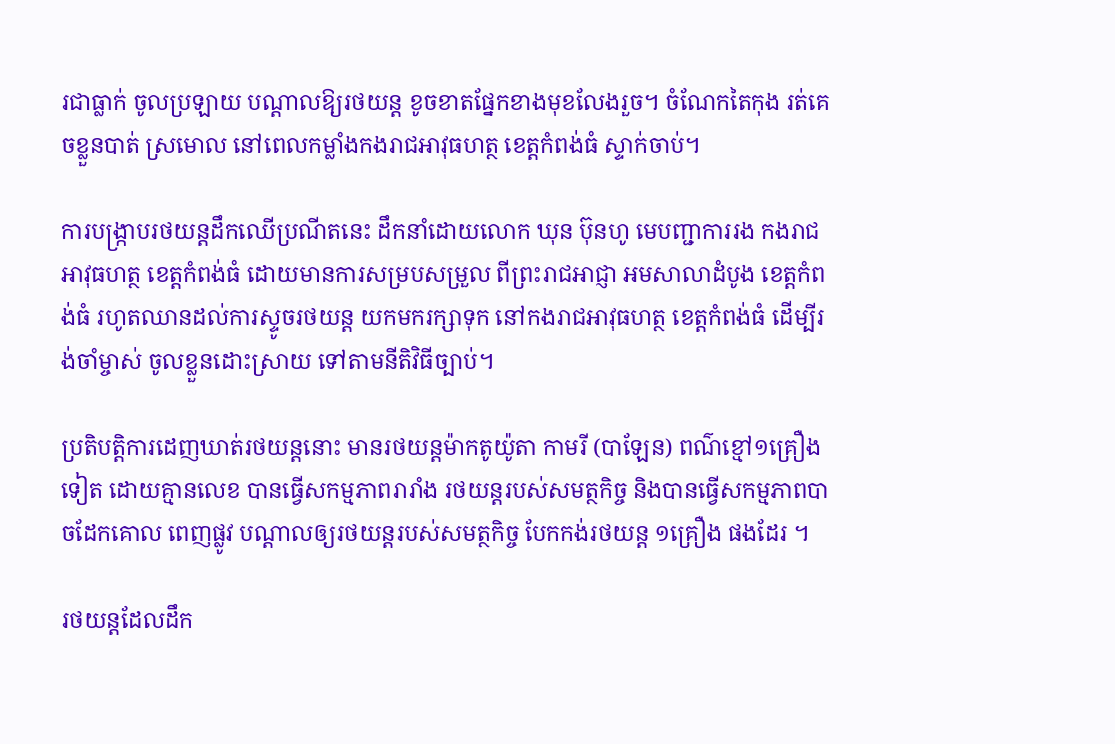រជាធ្លាក់ ចូលប្រឡាយ បណ្ដាលឱ្យរថយន្ត ខូចខាតផ្នែកខាងមុខលែងរួច។ ចំណែកតៃកុង រត់គេចខ្លួនបាត់ ស្រមោល នៅពេលកម្លាំងកងរាជអាវុធហត្ថ ខេត្តកំពង់ធំ ស្ទាក់ចាប់។

ការបង្ក្រាបរថយន្តដឹកឈើប្រណីតនេះ ដឹកនាំដោយលោក ឃុន ប៊ុនហូ មេបញ្ជាការរង កងរាជអាវុធហត្ថ ខេត្តកំពង់ធំ ដោយមានការសម្របសម្រួល ពីព្រះរាជអាជ្ញា អមសាលាដំបូង ខេត្តកំពង់ធំ រហូតឈានដល់ការស្ទូចរថយន្ត យកមករក្សាទុក នៅកងរាជអាវុធហត្ថ ខេត្តកំពង់ធំ ដើម្បីរង់ចាំម្ចាស់ ចូលខ្លួនដោះស្រាយ ទៅតាមនីតិវិធីច្បាប់។

ប្រតិបត្តិការដេញឃាត់រថយន្តនោះ មានរថយន្តម៉ាកតូយ៉ូតា កាមរី (បាឡែន) ពណ៌ខ្មៅ១គ្រឿងទៀត ដោយគ្មានលេខ បានធ្វើសកម្មភាពរារាំង រថយន្តរបស់សមត្ថកិច្ច និងបានធ្វើសកម្មភាពបាចដែកគោល ពេញផ្លូវ បណ្ដាលឲ្យរថយន្តរបស់សមត្ថកិច្ច បែកកង់រថយន្ត ១គ្រឿង ផងដែរ ។

រថយន្តដែលដឹក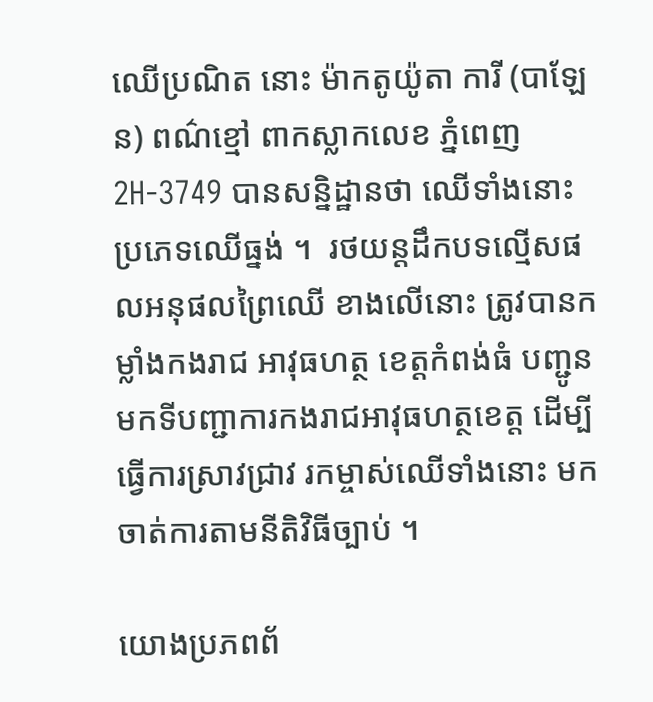ឈើប្រណិត នោះ ម៉ាកតូយ៉ូតា ការី (បាឡែន) ពណ៌ខ្មៅ ពាកស្លាកលេខ ភ្នំពេញ 2H-3749 បានសន្និដ្ឋានថា ឈើទាំងនោះ ប្រភេទឈើធ្នង់ ។  រថយន្តដឹកបទល្មើសផលអនុផលព្រៃឈើ ខាងលើនោះ ត្រូវបានកម្លាំងកងរាជ អាវុធហត្ថ ខេត្តកំពង់ធំ បញ្ជូនមកទីបញ្ជាការកងរាជអាវុធហត្ថខេត្ត ដើម្បីធ្វើការស្រាវជ្រាវ រកម្ចាស់ឈើទាំងនោះ មកចាត់ការតាមនីតិវិធីច្បាប់ ។

យោងប្រភពព័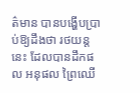ត៌មាន បានបង្ហើបប្រាប់ឱ្យដឹងថា រថយន្តនេះ ដែលបានដឹកផល អនុផល ព្រៃឈើ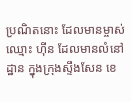ប្រណិតនោះ ដែលមានម្ចាស់ឈ្មោះ ហ៊ីន ដែលមានលំនៅដ្ឋាន ក្នុងក្រុងស្ទឹងសែន ខេ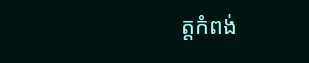ត្តកំពង់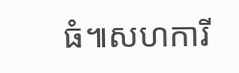ធំ៕សហការី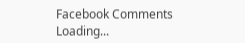Facebook Comments
Loading...